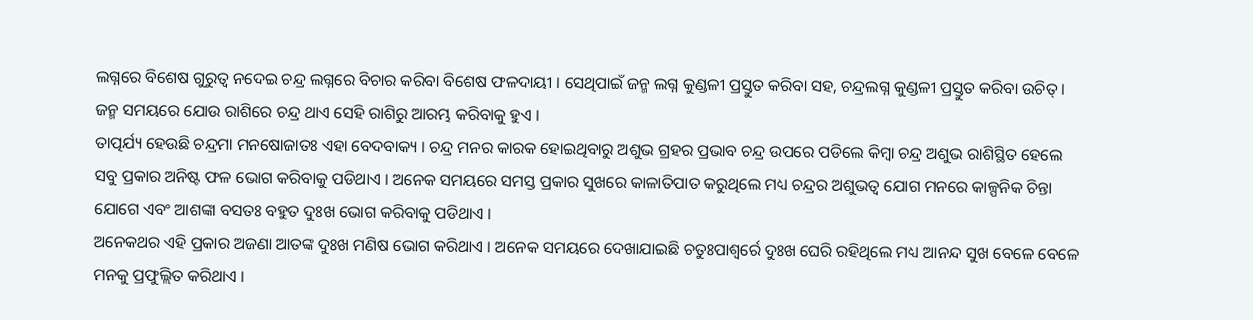ଲଗ୍ନରେ ବିଶେଷ ଗୁରୁତ୍ୱ ନଦେଇ ଚନ୍ଦ୍ର ଲଗ୍ନରେ ବିଚାର କରିବା ବିଶେଷ ଫଳଦାୟୀ । ସେଥିପାଇଁ ଜନ୍ମ ଲଗ୍ନ କୁଣ୍ଡଳୀ ପ୍ରସ୍ତୁତ କରିବା ସହ, ଚନ୍ଦ୍ରଲଗ୍ନ କୁଣ୍ଡଳୀ ପ୍ରସ୍ତୁତ କରିବା ଉଚିତ୍ । ଜନ୍ମ ସମୟରେ ଯୋଉ ରାଶିରେ ଚନ୍ଦ୍ର ଥାଏ ସେହି ରାଶିରୁ ଆରମ୍ଭ କରିବାକୁ ହୁଏ ।
ତାତ୍ପର୍ଯ୍ୟ ହେଉଛି ଚନ୍ଦ୍ରମା ମନଷୋଜାତଃ ଏହା ବେଦବାକ୍ୟ । ଚନ୍ଦ୍ର ମନର କାରକ ହୋଇଥିବାରୁ ଅଶୁଭ ଗ୍ରହର ପ୍ରଭାବ ଚନ୍ଦ୍ର ଉପରେ ପଡିଲେ କିମ୍ବା ଚନ୍ଦ୍ର ଅଶୁଭ ରାଶିସ୍ଥିତ ହେଲେ ସବୁ ପ୍ରକାର ଅନିଷ୍ଟ ଫଳ ଭୋଗ କରିବାକୁ ପଡିଥାଏ । ଅନେକ ସମୟରେ ସମସ୍ତ ପ୍ରକାର ସୁଖରେ କାଳାତିପାତ କରୁଥିଲେ ମଧ୍ୟ ଚନ୍ଦ୍ରର ଅଶୁଭତ୍ୱ ଯୋଗ ମନରେ କାଳ୍ପନିକ ଚିନ୍ତା ଯୋଗେ ଏବଂ ଆଶଙ୍କା ବସତଃ ବହୁତ ଦୁଃଖ ଭୋଗ କରିବାକୁ ପଡିଥାଏ ।
ଅନେକଥର ଏହି ପ୍ରକାର ଅଜଣା ଆତଙ୍କ ଦୁଃଖ ମଣିଷ ଭୋଗ କରିଥାଏ । ଅନେକ ସମୟରେ ଦେଖାଯାଇଛି ଚତୁଃପାଶ୍ୱର୍ରେ ଦୁଃଖ ଘେରି ରହିଥିଲେ ମଧ୍ୟ ଆନନ୍ଦ ସୁଖ ବେଳେ ବେଳେ ମନକୁ ପ୍ରଫୁଲ୍ଲିତ କରିଥାଏ ।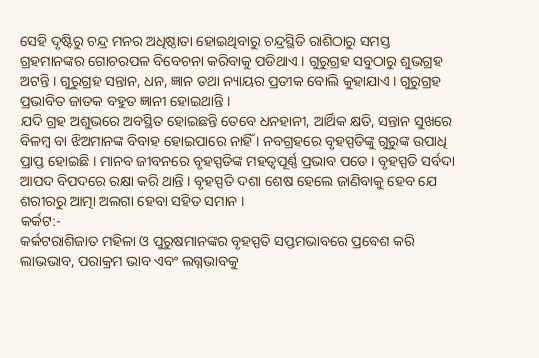ସେହି ଦୃଷ୍ଟିରୁ ଚନ୍ଦ୍ର ମନର ଅଧିଷ୍ଠାତା ହୋଇଥିବାରୁ ଚନ୍ଦ୍ରସ୍ଥିତି ରାଶିଠାରୁ ସମସ୍ତ ଗ୍ରହମାନଙ୍କର ଗୋଚରପଳ ବିବେଚନା କରିବାକୁ ପଡିଥାଏ । ଗୁରୁଗ୍ରହ ସବୁଠାରୁ ଶୁଭଗ୍ରହ ଅଟନ୍ତି । ଗୁରୁଗ୍ରହ ସନ୍ତାନ, ଧନ, ଜ୍ଞାନ ତଥା ନ୍ୟାୟର ପ୍ରତୀକ ବୋଲି କୁହାଯାଏ । ଗୁରୁଗ୍ରହ ପ୍ରଭାବିତ ଜାତକ ବହୁତ ଜ୍ଞାନୀ ହୋଇଥାନ୍ତି ।
ଯଦି ଗ୍ରହ ଅଶୁଭରେ ଅବସ୍ଥିତ ହୋଇଛନ୍ତି ତେବେ ଧନହାନୀ, ଆର୍ଥିକ କ୍ଷତି, ସନ୍ତାନ ସୁଖରେ ବିଳମ୍ବ ବା ଝିଅମାନଙ୍କ ବିବାହ ହୋଇପାରେ ନାହିଁ । ନବଗ୍ରହରେ ବୃହସ୍ପତିଙ୍କୁ ଗୁରୁଙ୍କ ଉପାଧି ପ୍ରାପ୍ତ ହୋଇଛି । ମାନବ ଜୀବନରେ ବୃହସ୍ପତିଙ୍କ ମହତ୍ୱପୂର୍ଣ୍ଣ ପ୍ରଭାବ ପଡେ । ବୃହସ୍ପତି ସର୍ବଦା ଆପଦ ବିପଦରେ ରକ୍ଷା କରି ଥାନ୍ତି । ବୃହସ୍ପତି ଦଶା ଶେଷ ହେଲେ ଜାଣିବାକୁ ହେବ ଯେ ଶରୀରରୁ ଆତ୍ମା ଅଲଗା ହେବା ସହିତ ସମାନ ।
କର୍କଟ:-
କର୍କଟରାଶିଜାତ ମହିଳା ଓ ପୁରୁଷମାନଙ୍କର ବୃହସ୍ପତି ସପ୍ତମଭାବରେ ପ୍ରବେଶ କରି ଲାଭଭାବ, ପରାକ୍ରମ ଭାବ ଏବଂ ଲଗ୍ନଭାବକୁ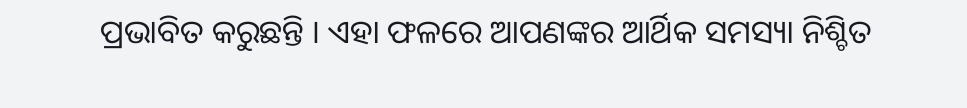ପ୍ରଭାବିତ କରୁଛନ୍ତି । ଏହା ଫଳରେ ଆପଣଙ୍କର ଆର୍ଥିକ ସମସ୍ୟା ନିଶ୍ଚିତ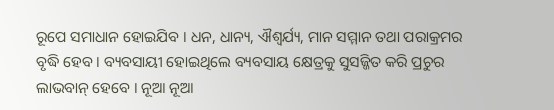ରୂପେ ସମାଧାନ ହୋଇଯିବ । ଧନ, ଧାନ୍ୟ, ଐଶ୍ୱର୍ଯ୍ୟ, ମାନ ସମ୍ମାନ ତଥା ପରାକ୍ରମର ବୃଦ୍ଧି ହେବ । ବ୍ୟବସାୟୀ ହୋଇଥିଲେ ବ୍ୟବସାୟ କ୍ଷେତ୍ରକୁ ସୁସଜ୍ଜିତ କରି ପ୍ରଚୁର ଲାଭବାନ୍ ହେବେ । ନୂଆ ନୂଆ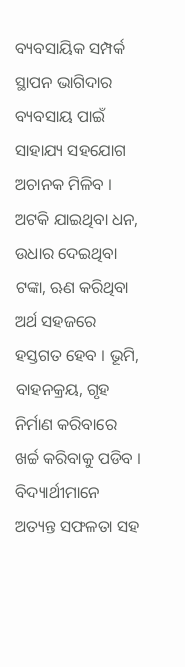ବ୍ୟବସାୟିକ ସମ୍ପର୍କ ସ୍ଥାପନ ଭାଗିଦାର ବ୍ୟବସାୟ ପାଇଁ ସାହାଯ୍ୟ ସହଯୋଗ ଅଚାନକ ମିଳିବ । ଅଟକି ଯାଇଥିବା ଧନ, ଉଧାର ଦେଇଥିବା ଟଙ୍କା, ଋଣ କରିଥିବା ଅର୍ଥ ସହଜରେ ହସ୍ତଗତ ହେବ । ଭୂମି, ବାହନକ୍ରୟ, ଗୃହ ନିର୍ମାଣ କରିବାରେ ଖର୍ଚ୍ଚ କରିବାକୁ ପଡିବ । ବିଦ୍ୟାର୍ଥୀମାନେ ଅତ୍ୟନ୍ତ ସଫଳତା ସହ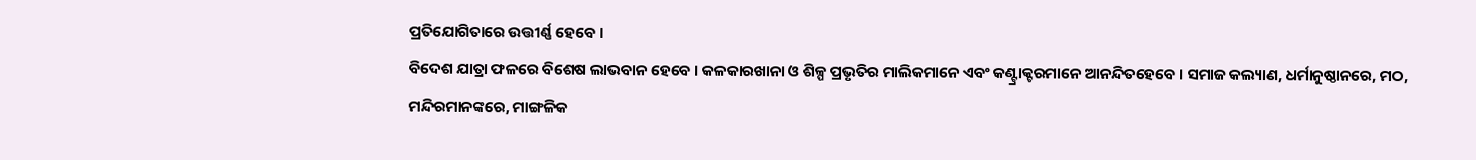ପ୍ରତିଯୋଗିତାରେ ଉତ୍ତୀର୍ଣ୍ଣ ହେବେ ।
ବିଦେଶ ଯାତ୍ରା ଫଳରେ ବିଶେଷ ଲାଭବାନ ହେବେ । କଳକାରଖାନା ଓ ଶିଳ୍ପ ପ୍ରଭୃତିର ମାଲିକମାନେ ଏବଂ କଣ୍ଟ୍ରାକ୍ଟରମାନେ ଆନନ୍ଦିତହେବେ । ସମାଜ କଲ୍ୟାଣ, ଧର୍ମାନୁଷ୍ଠାନରେ, ମଠ, ମନ୍ଦିରମାନଙ୍କରେ, ମାଙ୍ଗଳିକ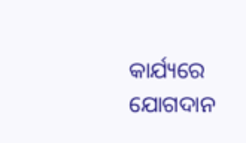କାର୍ଯ୍ୟରେ ଯୋଗଦାନ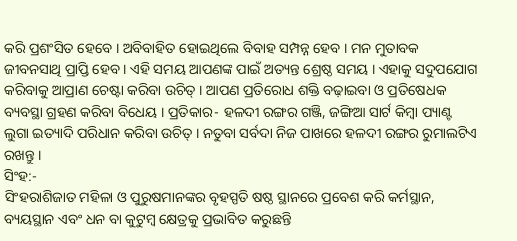କରି ପ୍ରଶଂସିତ ହେବେ । ଅବିବାହିତ ହୋଇଥିଲେ ବିବାହ ସମ୍ପନ୍ନ ହେବ । ମନ ମୁତାବକ ଜୀବନସାଥି ପ୍ରାପ୍ତି ହେବ । ଏହି ସମୟ ଆପଣଙ୍କ ପାଇଁ ଅତ୍ୟନ୍ତ ଶ୍ରେଷ୍ଠ ସମୟ । ଏହାକୁ ସଦୁପଯୋଗ କରିବାକୁ ଆପ୍ରାଣ ଚେଷ୍ଟା କରିବା ଉଚିତ୍ । ଆପଣ ପ୍ରତିରୋଧ ଶକ୍ତି ବଢ଼ାଇବା ଓ ପ୍ରତିଷେଧକ ବ୍ୟବସ୍ଥା ଗ୍ରହଣ କରିବା ବିଧେୟ । ପ୍ରତିକାର- ହଳଦୀ ରଙ୍ଗର ଗଞ୍ଜି, ଜଙ୍ଗିଆ ସାର୍ଟ କିମ୍ବା ପ୍ୟାଣ୍ଟ ଲୁଗା ଇତ୍ୟାଦି ପରିଧାନ କରିବା ଉଚିତ୍ । ନତୁବା ସର୍ବଦା ନିଜ ପାଖରେ ହଳଦୀ ରଙ୍ଗର ରୁମାଲଟିଏ ରଖନ୍ତୁ ।
ସିଂହ:-
ସିଂହରାଶିଜାତ ମହିଳା ଓ ପୁରୁଷମାନଙ୍କର ବୃହସ୍ପତି ଷଷ୍ଠ ସ୍ଥାନରେ ପ୍ରବେଶ କରି କର୍ମସ୍ଥାନ, ବ୍ୟୟସ୍ଥାନ ଏବଂ ଧନ ବା କୁଟୁମ୍ବ କ୍ଷେତ୍ରକୁ ପ୍ରଭାବିତ କରୁଛନ୍ତି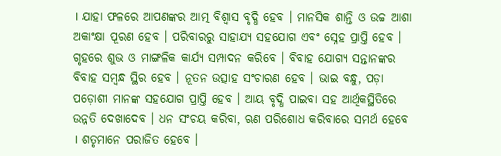। ଯାହା ଫଳରେ ଆପଣଙ୍କର ଆତ୍ମ ବିଶ୍ୱାସ ବୃଦ୍ଧି ହେବ । ମାନସିକ ଶାନ୍ତି ଓ ଉଚ୍ଚ ଆଶା ଅକାଂକ୍ଷା ପୂରଣ ହେବ । ପରିବାରରୁ ସାହାଯ୍ୟ ସହଯୋଗ ଏବଂ ସ୍ନେହ ପ୍ରାପ୍ତି ହେବ । ଗୃହରେ ଶୁଭ ଓ ମାଙ୍ଗଳିକ କାର୍ଯ୍ୟ ସମ୍ପାଦନ କରିବେ । ବିବାହ ଯୋଗ୍ୟ ସନ୍ତାନଙ୍କର ବିବାହ ସମ୍ବନ୍ଧ ସ୍ଥିର ହେବ । ନୂତନ ଉତ୍ସାହ ସଂଚାରଣ ହେବ । ଭାଇ ବନ୍ଧୁ, ପଡ଼ା ପଡ଼ୋଶୀ ମାନଙ୍କ ସହଯୋଗ ପ୍ରାପ୍ତି ହେବ । ଆୟ ବୃଦ୍ଧି ପାଇବା ସହ ଆର୍ଥିକସ୍ଥିତିରେ ଉନ୍ନତି ଦେଖାଦେବ । ଧନ ସଂଚୟ କରିବା, ଋଣ ପରିଶୋଧ କରିବାରେ ସମର୍ଥ ହେବେ । ଶତୃମାନେ ପରାଜିତ ହେବେ ।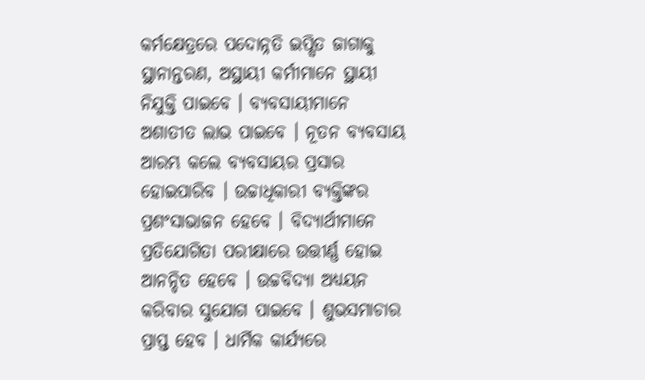କର୍ମକ୍ଷେତ୍ରରେ ପଦୋନ୍ନତି ଇପ୍ସିତ ଜାଗାକୁ ସ୍ଥାନାନ୍ତରଣ, ଅସ୍ଥାୟୀ କର୍ମୀମାନେ ସ୍ଥାୟୀ ନିଯୁକ୍ତି ପାଇବେ । ବ୍ୟବସାୟୀମାନେ ଅଶାତୀତ ଲାଭ ପାଇବେ । ନୂତନ ବ୍ୟବସାୟ ଆରମ୍ଭ କଲେ ବ୍ୟବସାୟର ପ୍ରସାର ହୋଇପାରିବ । ଉଚ୍ଚାଧିକାରୀ ବ୍ୟକ୍ତିଙ୍କର ପ୍ରଶଂସାଭାଜନ ହେବେ । ବିଦ୍ୟାର୍ଥୀମାନେ ପ୍ରତିଯୋଗିତା ପରୀକ୍ଷାରେ ଉତ୍ତୀର୍ଣ୍ଣ ହୋଇ ଆନନ୍ଦିତ ହେବେ । ଉଚ୍ଚବିଦ୍ୟା ଅଧ୍ୟୟନ କରିବାର ସୁଯୋଗ ପାଇବେ । ଶୁଭସମାଚାର ପ୍ରାପ୍ତ ହେବ । ଧାର୍ମିକ କାର୍ଯ୍ୟରେ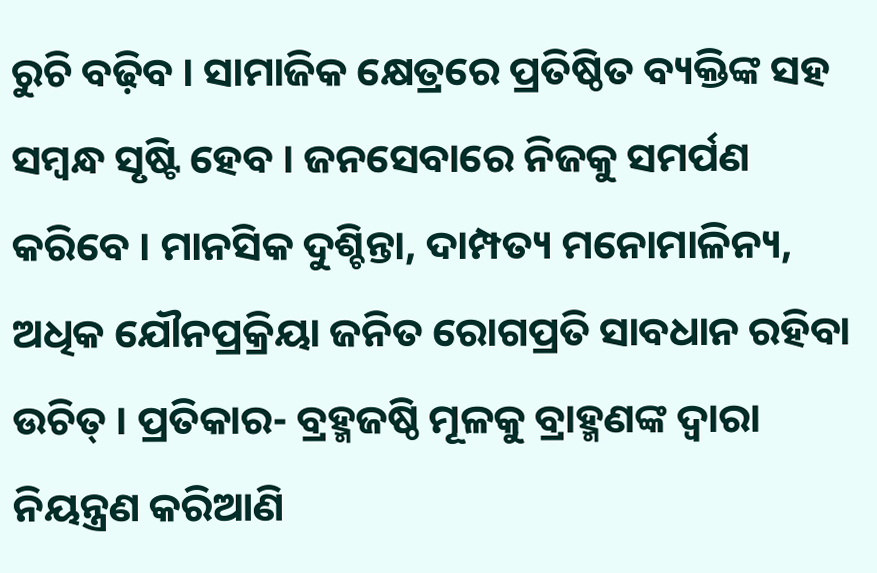ରୁଚି ବଢ଼ିବ । ସାମାଜିକ କ୍ଷେତ୍ରରେ ପ୍ରତିଷ୍ଠିତ ବ୍ୟକ୍ତିଙ୍କ ସହ ସମ୍ବନ୍ଧ ସୃଷ୍ଟି ହେବ । ଜନସେବାରେ ନିଜକୁ ସମର୍ପଣ କରିବେ । ମାନସିକ ଦୁଶ୍ଚିନ୍ତା, ଦାମ୍ପତ୍ୟ ମନୋମାଳିନ୍ୟ, ଅଧିକ ଯୌନପ୍ରକ୍ରିୟା ଜନିତ ରୋଗପ୍ରତି ସାବଧାନ ରହିବା ଉଚିତ୍ । ପ୍ରତିକାର- ବ୍ରହ୍ମଜଷ୍ଠି ମୂଳକୁ ବ୍ରାହ୍ମଣଙ୍କ ଦ୍ୱାରା ନିୟନ୍ତ୍ରଣ କରିଆଣି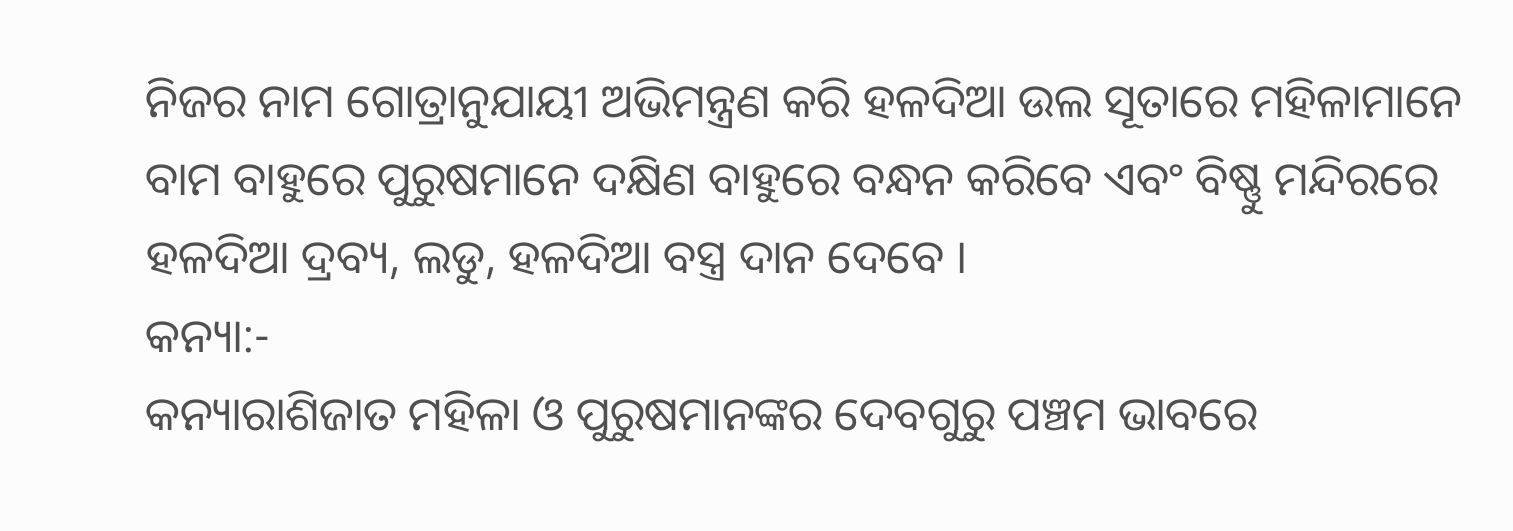ନିଜର ନାମ ଗୋତ୍ରାନୁଯାୟୀ ଅଭିମନ୍ତ୍ରଣ କରି ହଳଦିଆ ଉଲ ସୂତାରେ ମହିଳାମାନେ ବାମ ବାହୁରେ ପୁରୁଷମାନେ ଦକ୍ଷିଣ ବାହୁରେ ବନ୍ଧନ କରିବେ ଏବଂ ବିଷ୍ଣୁ ମନ୍ଦିରରେ ହଳଦିଆ ଦ୍ରବ୍ୟ, ଲଡୁ, ହଳଦିଆ ବସ୍ତ୍ର ଦାନ ଦେବେ ।
କନ୍ୟା:-
କନ୍ୟାରାଶିଜାତ ମହିଳା ଓ ପୁରୁଷମାନଙ୍କର ଦେବଗୁରୁ ପଞ୍ଚମ ଭାବରେ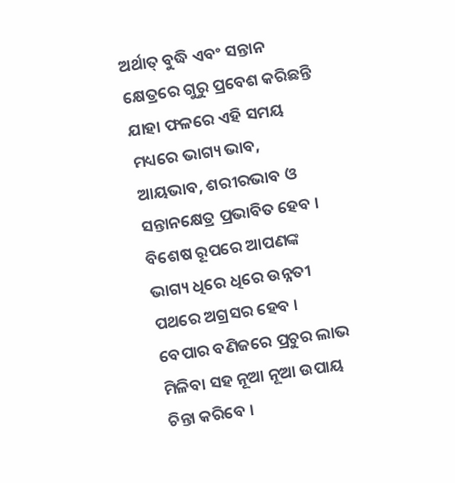ଅର୍ଥାତ୍ ବୁଦ୍ଧି ଏବଂ ସନ୍ତାନ କ୍ଷେତ୍ରରେ ଗୁରୁ ପ୍ରବେଶ କରିଛନ୍ତି ଯାହା ଫଳରେ ଏହି ସମୟ ମଧ୍ୟରେ ଭାଗ୍ୟ ଭାବ, ଆୟଭାବ, ଶରୀରଭାବ ଓ ସନ୍ତାନକ୍ଷେତ୍ର ପ୍ରଭାବିତ ହେବ । ବିଶେଷ ରୂପରେ ଆପଣଙ୍କ ଭାଗ୍ୟ ଧିରେ ଧିରେ ଉନ୍ନତୀ ପଥରେ ଅଗ୍ରସର ହେବ । ବେପାର ବଣିଜରେ ପ୍ରଚୁର ଲାଭ ମିଳିବା ସହ ନୂଆ ନୂଆ ଉପାୟ ଚିନ୍ତା କରିବେ ।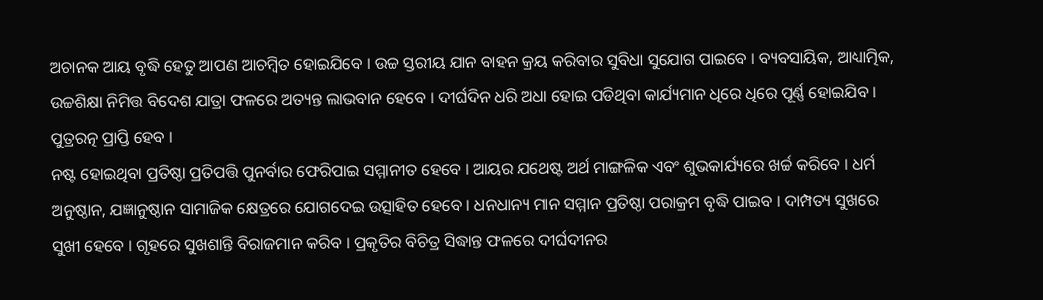ଅଚାନକ ଆୟ ବୃଦ୍ଧି ହେତୁ ଆପଣ ଆଚମ୍ବିତ ହୋଇଯିବେ । ଉଚ୍ଚ ସ୍ତରୀୟ ଯାନ ବାହନ କ୍ରୟ କରିବାର ସୁବିଧା ସୁଯୋଗ ପାଇବେ । ବ୍ୟବସାୟିକ, ଆଧ୍ୟାତ୍ମିକ, ଉଚ୍ଚଶିକ୍ଷା ନିମିତ୍ତ ବିଦେଶ ଯାତ୍ରା ଫଳରେ ଅତ୍ୟନ୍ତ ଲାଭବାନ ହେବେ । ଦୀର୍ଘଦିନ ଧରି ଅଧା ହୋଇ ପଡିଥିବା କାର୍ଯ୍ୟମାନ ଧିରେ ଧିରେ ପୂର୍ଣ୍ଣ ହୋଇଯିବ । ପୁତ୍ରରତ୍ନ ପ୍ରାପ୍ତି ହେବ ।
ନଷ୍ଟ ହୋଇଥିବା ପ୍ରତିଷ୍ଠା ପ୍ରତିପତ୍ତି ପୁନର୍ବାର ଫେରିପାଇ ସମ୍ମାନୀତ ହେବେ । ଆୟର ଯଥେଷ୍ଟ ଅର୍ଥ ମାଙ୍ଗଳିକ ଏବଂ ଶୁଭକାର୍ଯ୍ୟରେ ଖର୍ଚ୍ଚ କରିବେ । ଧର୍ମ ଅନୁଷ୍ଠାନ, ଯଜ୍ଞାନୁଷ୍ଠାନ ସାମାଜିକ କ୍ଷେତ୍ରରେ ଯୋଗଦେଇ ଉତ୍ସାହିତ ହେବେ । ଧନଧାନ୍ୟ ମାନ ସମ୍ମାନ ପ୍ରତିଷ୍ଠା ପରାକ୍ରମ ବୃଦ୍ଧି ପାଇବ । ଦାମ୍ପତ୍ୟ ସୁଖରେ ସୁଖୀ ହେବେ । ଗୃହରେ ସୁଖଶାନ୍ତି ବିରାଜମାନ କରିବ । ପ୍ରକୃତିର ବିଚିତ୍ର ସିଦ୍ଧାନ୍ତ ଫଳରେ ଦୀର୍ଘଦୀନର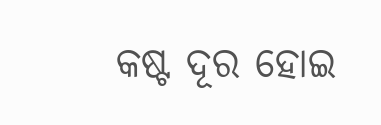କଷ୍ଟ ଦୂର ହୋଇ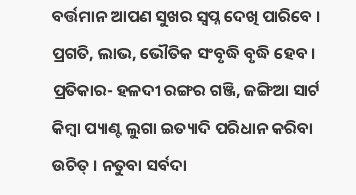ବର୍ତ୍ତମାନ ଆପଣ ସୁଖର ସ୍ୱପ୍ନ ଦେଖି ପାରିବେ । ପ୍ରଗତି, ଲାଭ, ଭୌତିକ ସଂବୃଦ୍ଧି ବୃଦ୍ଧି ହେବ । ପ୍ରତିକାର- ହଳଦୀ ରଙ୍ଗର ଗଞ୍ଜି, ଜଙ୍ଗିଆ ସାର୍ଟ କିମ୍ବା ପ୍ୟାଣ୍ଟ ଲୁଗା ଇତ୍ୟାଦି ପରିଧାନ କରିବା ଉଚିତ୍ । ନତୁବା ସର୍ବଦା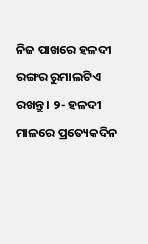ନିଜ ପାଖରେ ହଳଦୀ ରଙ୍ଗର ରୁମାଲଟିଏ ରଖନ୍ତୁ । ୨- ହଳଦୀ ମାଳରେ ପ୍ରତ୍ୟେକଦିନ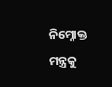ନିମ୍ନୋକ୍ତ ମନ୍ତ୍ରକୁ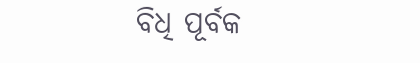ବିଧି ପୂର୍ବକ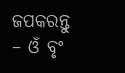ଜପକରନ୍ତୁ – ଓଁ ବୃଂ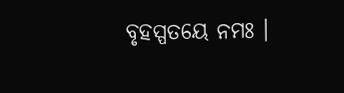ବୃହସ୍ପତୟେ ନମଃ ।